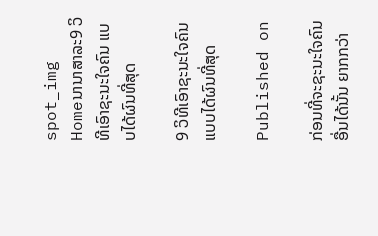spot_img
Homeນານາສາລະ9 ວິທີເອົາຊະນະໃຈຄົນ ແບບໄດ້ຜົນທີ່ສຸດ

9 ວິທີເອົາຊະນະໃຈຄົນ ແບບໄດ້ຜົນທີ່ສຸດ

Published on

ກ່ອນທີ່ຈະຊະນະໃຈຄົນອື່ນໄດ້ນັ້ນ ຍາກກວ່າ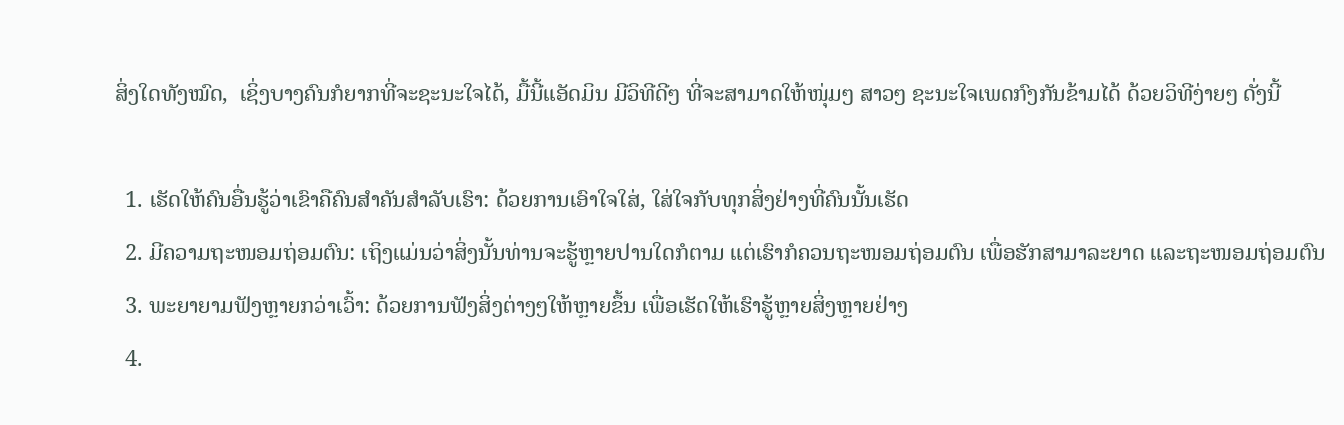ສິ່ງໃດທັງໝົດ,  ເຊິ່ງບາງຄົນກໍຍາກທີ່ຈະຊະນະໃຈໄດ້, ມື້ນີ້ແອັດມິນ ມີວິທີດີໆ ທີ່ຈະສາມາດໃຫ້ໜຸ່ມໆ ສາວໆ ຊະນະໃຈເພດກົງກັນຂ້າມໄດ້ ດ້ວຍວິທີງ່າຍໆ ດັ່ງນີ້

  1. ເຮັດໃຫ້ຄົນອື່ນຮູ້ວ່າເຂົາຄືຄົນສຳຄັນສຳລັບເຮົາ: ດ້ວຍການເອົາໃຈໃສ່, ໃສ່ໃຈກັບທຸກສິ່ງຢ່າງທີ່ຄົນນັ້ນເຮັດ
  2. ມີຄວາມຖະໜອມຖ່ອມຕົນ: ເຖິງແມ່ນວ່າສິ່ງນັ້ນທ່ານຈະຮູ້ຫຼາຍປານໃດກໍຕາມ ແຕ່ເຮົາກໍຄວນຖະໜອມຖ່ອມຕົນ ເພື່ອຮັກສາມາລະຍາດ ແລະຖະໜອມຖ່ອມຕົນ
  3. ພະຍາຍາມຟັງຫຼາຍກວ່າເວົ້າ: ດ້ວຍການຟັງສິ່ງຕ່າງໆໃຫ້ຫຼາຍຂຶ້ນ ເພື່ອເຮັດໃຫ້ເຮົາຮູ້ຫຼາຍສິ່ງຫຼາຍຢ່າງ
  4.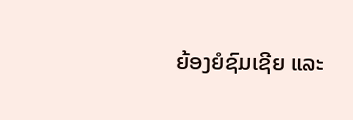ຍ້ອງຍໍຊົມເຊີຍ ແລະ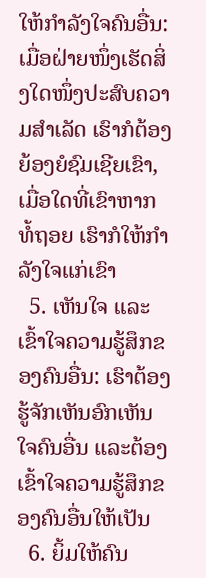ໃຫ້ກຳລັງໃຈຄົນອື່ນ: ເມື່ອຝ່າຍໜຶ່ງເຮັດສິ່ງໃດໜຶ່ງປະສົບຄວາມສຳເລັດ ເຮົາກໍຕ້ອງຍ້ອງຍໍຊົມເຊີຍເຂົາ, ເມື່ອໃດທີ່ເຂົາຫາກທໍ້ຖອຍ ເຮົາກໍໃຫ້ກຳລັງໃຈແກ່ເຂົາ
  5. ເຫັນໃຈ ແລະເຂົ້າໃຈຄວາມຮູ້ສຶກຂອງຄົນອື່ນ: ເຮົາຕ້ອງຮູ້ຈັກເຫັນອົກເຫັນໃຈຄົນອື່ນ ແລະຕ້ອງເຂົ້າໃຈຄວາມຮູ້ສຶກຂອງຄົນອື່ນໃຫ້ເປັນ
  6. ຍິ້ມໃຫ້ຄົນ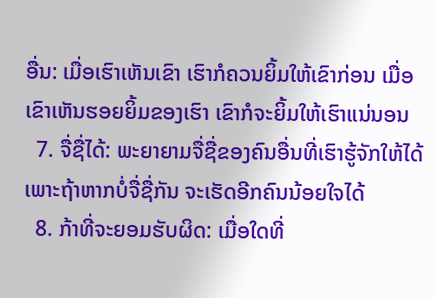ອື່ນ: ເມື່ອເຮົາເຫັນເຂົາ ເຮົາກໍຄວນຍິ້ມໃຫ້ເຂົາກ່ອນ ເມື່ອເຂົາເຫັນຮອຍຍິ້ມຂອງເຮົາ ເຂົາກໍຈະຍິ້ມໃຫ້ເຮົາແນ່ນອນ
  7. ຈື່ຊື່ໄດ້: ພະຍາຍາມຈື່ຊື່ຂອງຄົນອື່ນທີ່ເຮົາຮູ້ຈັກໃຫ້ໄດ້ ເພາະຖ້າຫາກບໍ່ຈື່ຊື່ກັນ ຈະເຮັດອີກຄົນນ້ອຍໃຈໄດ້
  8. ກ້າທີ່ຈະຍອມຮັບຜິດ: ເມື່ອໃດທີ່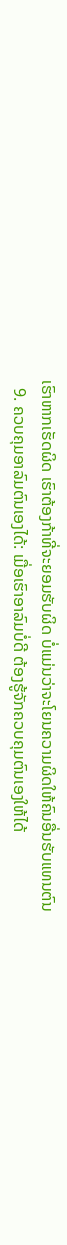ເຮົາຫາກເຮັດຜິດ ເຮົາຕ້ອງກ້າທີ່ຈະຍອມຮັບຜິດ ບໍ່ແມ່ນວ່າຈະໂຍນຄວາມຜິດໃຫ້ຄົນອື່ນຮັບແທນຕົນ
  9. ຄວບຄຸມອາລົມຕົນເອງໄດ້: ເມື່ອເຮົາອາລົມບໍ່ດີ ຕ້ອງຮູ້ຈັກຄວບຄຸມຕົນເອງໃຫ້ໄດ້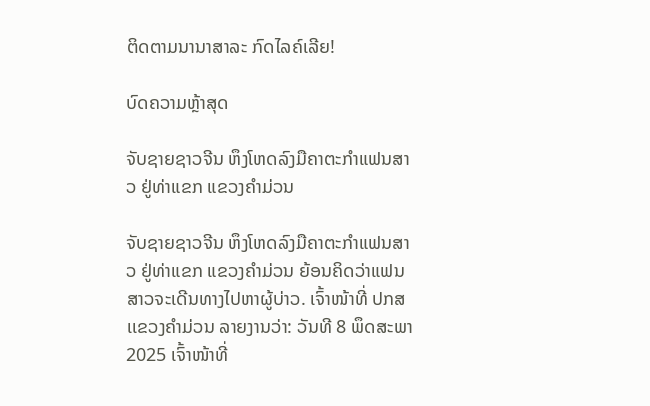ຕິດຕາມນານາສາລະ ກົດໄລຄ໌ເລີຍ!

ບົດຄວາມຫຼ້າສຸດ

ຈັບຊາຍຊາວຈີນ ຫຶງໂຫດລົງມືຄາຕະກຳແຟນສາວ ຢູ່ທ່າແຂກ ແຂວງຄຳມ່ວນ

ຈັບຊາຍຊາວຈີນ ຫຶງໂຫດລົງມືຄາຕະກຳແຟນສາວ ຢູ່ທ່າແຂກ ແຂວງຄຳມ່ວນ ຍ້ອນຄິດວ່າແຟນສາວຈະເດີນທາງໄປຫາຜູ້ບ່າວ. ເຈົ້າໜ້າທີ່ ປກສ ເເຂວງຄໍາມ່ວນ ລາຍງານວ່າ: ວັນທີ 8 ພຶດສະພາ 2025 ເຈົ້າໜ້າທີ່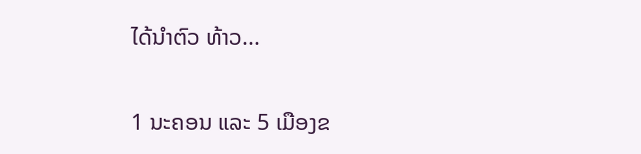ໄດ້ນໍາຕົວ ທ້າວ...

1 ນະຄອນ ແລະ 5 ເມືອງຂ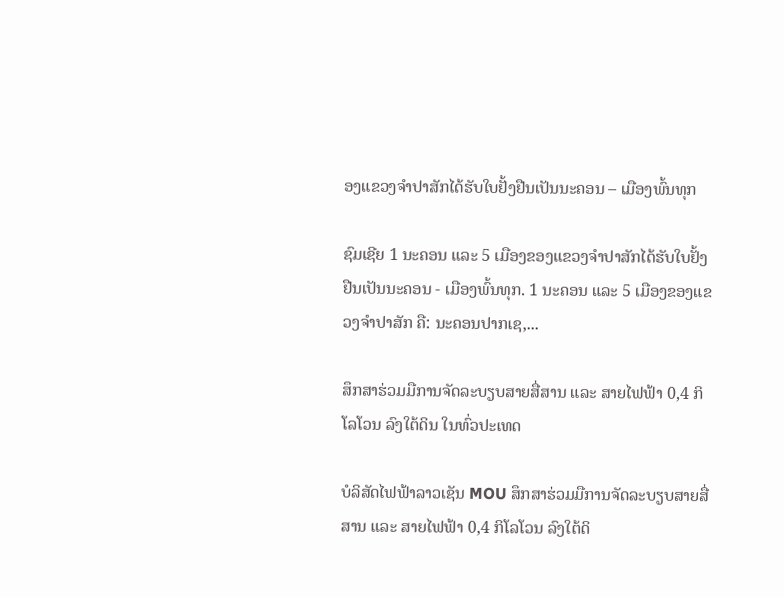ອງແຂວງຈໍາປາສັກໄດ້ຮັບໃບຢັ້ງຢືນເປັນນະຄອນ – ເມືອງພົ້ນທຸກ

ຊົມເຊີຍ 1 ນະຄອນ ແລະ 5 ເມືອງຂອງແຂວງຈຳປາສັກໄດ້ຮັບໃບຢັ້ງຢືນເປັນນະຄອນ - ເມືອງພົ້ນທຸກ. 1 ນະຄອນ ແລະ 5 ເມືອງຂອງແຂວງຈໍາປາສັກ ຄື: ນະຄອນປາກເຊ,...

ສຶກສາຮ່ວມມືການຈັດລະບຽບສາຍສື່ສານ ແລະ ສາຍໄຟຟ້າ 0,4 ກິໂລໂວນ ລົງໃຕ້ດິນ ໃນທົ່ວປະເທດ

ບໍລິສັດໄຟຟ້າລາວເຊັນ MOU ສຶກສາຮ່ວມມືການຈັດລະບຽບສາຍສື່ສານ ແລະ ສາຍໄຟຟ້າ 0,4 ກິໂລໂວນ ລົງໃຕ້ດິ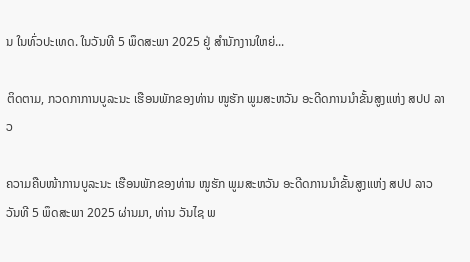ນ ໃນທົ່ວປະເທດ. ໃນວັນທີ 5 ພຶດສະພາ 2025 ຢູ່ ສໍານັກງານໃຫຍ່...

ຕິດຕາມ, ກວດກາການບູລະນະ ເຮືອນພັກຂອງທ່ານ ໜູຮັກ ພູມສະຫວັນ ອະດີດການນໍາຂັ້ນສູງແຫ່ງ ສປປ ລາວ

ຄວາມຄືບໜ້າການບູລະນະ ເຮືອນພັກຂອງທ່ານ ໜູຮັກ ພູມສະຫວັນ ອະດີດການນໍາຂັ້ນສູງແຫ່ງ ສປປ ລາວ ວັນທີ 5 ພຶດສະພາ 2025 ຜ່ານມາ, ທ່ານ ວັນໄຊ ພ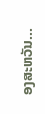ອງສະຫວັນ...